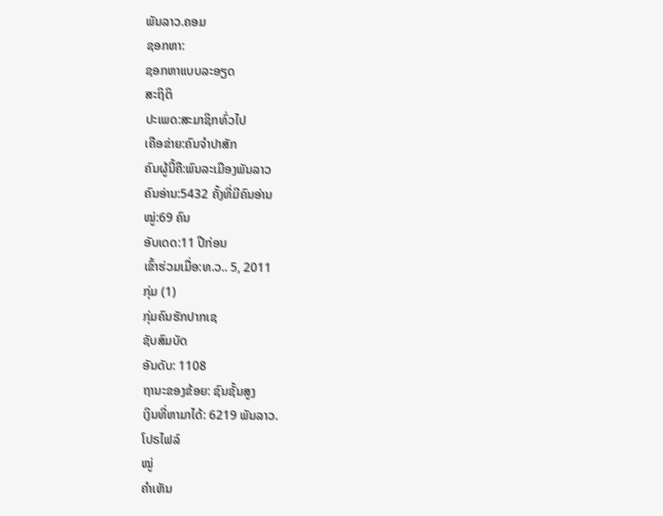ພັນລາວ.ຄອມ
ຊອກຫາ:
ຊອກຫາແບບລະອຽດ
ສະຖິຕິ
ປະເພດ:ສະມາຊິກທົ່ວໄປ
ເຄືອຂ່າຍ:ຄົນຈຳປາສັກ
ຄົນຜູ້ນີ້ຄື:ພົນລະເມືອງພັນລາວ
ຄົນອ່ານ:5432 ຄັ້ງທີ່ມີຄົນອ່ານ
ໝູ່:69 ຄົນ
ອັບເດດ:11 ປີກ່ອນ
ເຂົ້າຮ່ວມເມື່ອ:ທ.ວ.. 5, 2011
ກຸ່ມ (1)
ກຸ່ມຄົນຮັກປາກເຊ
ຊັບສົມບັດ
ອັນດັບ: 1108
ຖານະຂອງຂ້ອຍ: ຊົນຊັ້ນສູງ
ເງິນທີ່ຫາມາໄດ້: 6219 ພັນລາວ.
ໂປຣໄຟລ໌
ໝູ່
ຄຳເຫັນ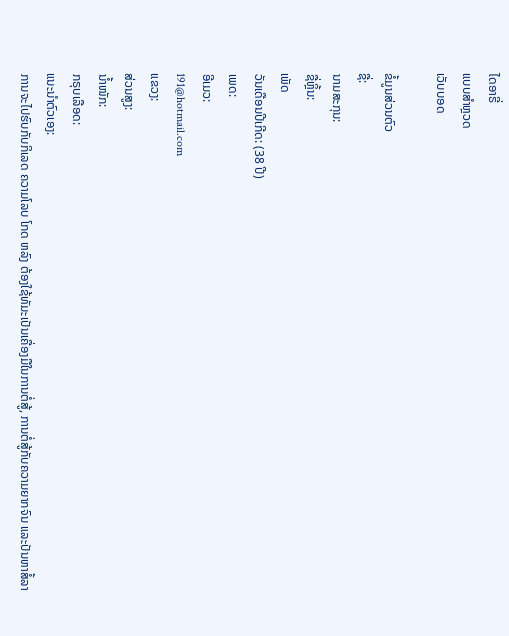ໄດອາຣີ່
ແບບສຳຫຼວດ
ເວັບບອດ

ຂໍ້ມູນສ່ວນຕົວ
ຊື່:
ນາມສະກຸນ:
ຊື່ຫຼິ້ນ:
ເພັດ
ວັນເດືອນປີເກີດ: (38 ປີ)
ເພດ:
ອີເມວ:
191@hotmail.com
ແຂວງ:
ສ່ວນສູງ:
ນ້ຳໜັກ:
ກຣຸບເລືອດ:
ແນະນຳຕົວເອງ:
ການຈະໄປຮົບກັບກິເລດ ຄວາມໂລບ ໂກດ ຫລົງ ຕ້ອງໃຊ້ທັມະເປັນເຄື່ອງມືໃນການຕໍ່ສູ້, ການຕໍ່ສູ້ກັບຄວາມຍາກຈົນ ແລະປັນຫາສໍ້ລາ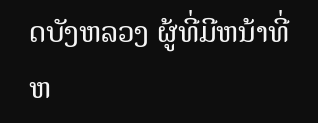ດບັງຫລວງ ຜູ້ທີ່ມີຫນ້າທີ່ຫ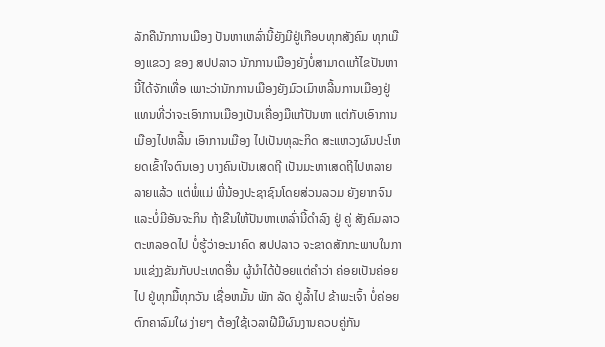ລັກຄືນັກການເມືອງ ປັນຫາເຫລົ່ານີ້ຍັງມີຢູ່ເກືອບທຸກສັງຄົມ ທຸກເມືອງແຂວງ ຂອງ ສປປລາວ ນັກການເມືອງຍັງບໍ່ສາມາດແກ້ໄຂປັນຫານີ້ໄດ້ຈັກເທື່ອ ເພາະວ່ານັກການເມືອງຍັງມົວເມົາຫລີ້ນການເມືອງຢູ່ ແທນທີ່ວ່າຈະເອົາການເມືອງເປັນເຄື່ອງມືແກ້ປັນຫາ ແຕ່ກັບເອົາການເມືອງໄປຫລີ້ນ ເອົາການເມືອງ ໄປເປັນທຸລະກິດ ສະແຫວງຜົນປະໂຫຍດເຂົ້າໃຈຕົນເອງ ບາງຄົນເປັນເສດຖີ ເປັນມະຫາເສດຖີໄປຫລາຍລາຍແລ້ວ ແຕ່ພໍ່ແມ່ ພີ່ນ້ອງປະຊາຊົນໂດຍສ່ວນລວມ ຍັງຍາກຈົນ ແລະບໍ່ມີອັນຈະກິນ ຖ້າຂືນໃຫ້ປັນຫາເຫລົ່ານີ້ດຳລົງ ຢູ່ ຄູ່ ສັງຄົມລາວຕະຫລອດໄປ ບໍ່ຮູ້ວ່າອະນາຄົດ ສປປລາວ ຈະຂາດສັກກະພາບໃນການແຂ່ງງຂັນກັບປະເທດອື່ນ ຜູ້ນຳໄດ້ປ້ອຍແຕ່ຄຳວ່າ ຄ່ອຍເປັນຄ່ອຍໄປ ຢູ່ທຸກມື້ທຸກວັນ ເຊື່ອຫມັ້ນ ພັກ ລັດ ຢູ່ລ້ຳໄປ ຂ້າພະເຈົ້າ ບໍ່ຄ່ອຍຕົກຄາລົມໃຜ ງ່າຍໆ ຕ້ອງໃຊ້ເວລາຝີມືຜົນງານຄວບຄູ່ກັນ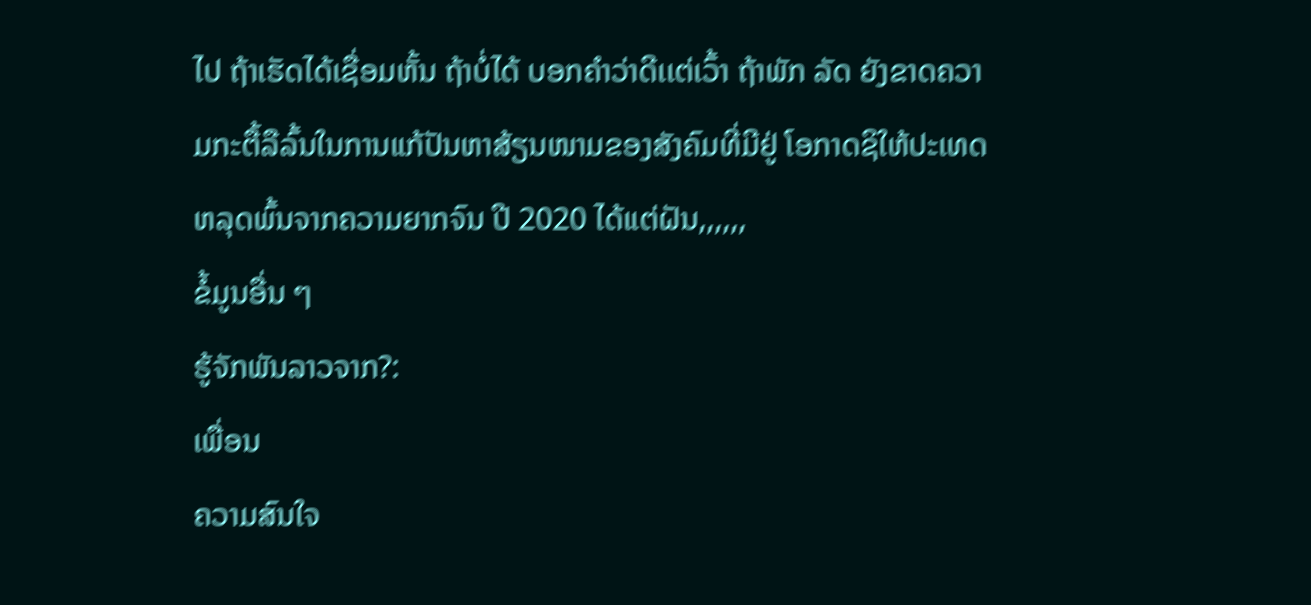ໄປ ຖ້າເຮັດໄດ້ເຊື່ອມຫັ້ນ ຖ້າບໍ່ໄດ້ ບອກຄຳວ່າດີເເຕ່ເວົ້າ ຖ້າພັກ ລັດ ຍັງຂາດຄວາມກະຕື້ລືລົ້ນໃນການແກ້ປັນຫາສ້ຽນໜາມຂອງສັງຄົມທີ່ມີຢູ່ ໂອກາດຊິໃຫ້ປະເທດຫລຸດພົ້ນຈາກຄວາມຍາກຈົນ ປີ 2020 ໄດ້ແຕ່ຝັນ,,,,,,
ຂໍ້ມູນອື່ນ ໆ
ຮູ້ຈັກພັນລາວຈາກ?:
ເພື່ອນ
ຄວາມສົນໃຈ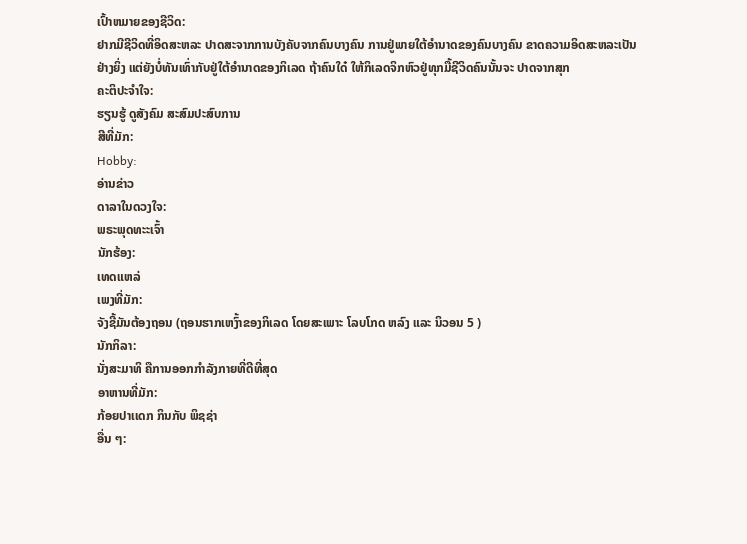ເປົ້າຫມາຍຂອງຊີວິດ:
ຢາກມີຊີວິດທີ່ອິດສະຫລະ ປາດສະຈາກການບັງຄັບຈາກຄົນບາງຄົນ ການຢູ່ພາຍໃຕ້ອຳນາດຂອງຄົນບາງຄົນ ຂາດຄວາມອິດສະຫລະເປັນຢ່າງຍິ່ງ ແຕ່ຍັງບໍ່ທັນເທົ່າກັບຢູ່ໃຕ້ອຳນາດຂອງກິເລດ ຖ້າຄົນໃດ໋ ໃຫ້ກິເລດຈິກຫົວຢູ່ທຸກມື້ຊີວິດຄົນນັ້ນຈະ ປາດຈາກສຸກ
ຄະຕິປະຈຳໃຈ:
ຮຽນຮູ້ ດູສັງຄົມ ສະສົມປະສົບການ
ສີທີ່ມັກ:
Hobby:
ອ່ານຂ່າວ
ດາລາໃນດວງໃຈ:
ພຣະພຸດທະະເຈົ້າ
ນັກຮ້ອງ:
ເທດແຫລ່
ເພງທີ່ມັກ:
ຈັງຊີ້ມັນຕ້ອງຖອນ (ຖອນຮາກເຫງົ້າຂອງກິເລດ ໂດຍສະເພາະ ໂລບໂກດ ຫລົງ ແລະ ນິວອນ 5 )
ນັກກິລາ:
ນັ່ງສະມາທິ ຄືການອອກກຳລັງກາຍທີ່ດີທີ່ສຸດ
ອາຫານທີ່ມັກ:
ກ້ອຍປາເເດກ ກິນກັບ ພິຊຊ່າ
ອື່ນ ໆ: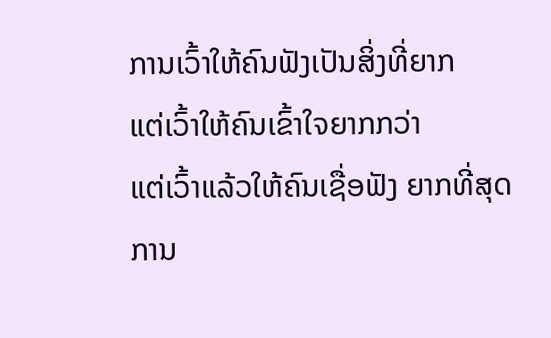ການເວົ້າໃຫ້ຄົນຟັງເປັນສິ່ງທີ່ຍາກ
ແຕ່ເວົ້າໃຫ້ຄົນເຂົ້າໃຈຍາກກວ່າ
ແຕ່ເວົ້າແລ້ວໃຫ້ຄົນເຊື່ອຟັງ ຍາກທີ່ສຸດ
ການ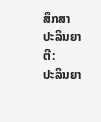ສຶກສາ
ປະລິນຍາຕີ:
ປະລິນຍາ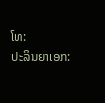ໂທ:
ປະລິນຍາເອກ: